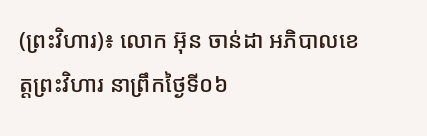(ព្រះវិហារ)៖ លោក អ៊ុន ចាន់ដា អភិបាលខេត្តព្រះវិហារ នាព្រឹកថ្ងៃទី០៦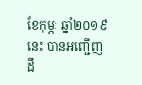ខែកុម្ភៈ ឆ្នាំ២០១៩នេះ បានអញ្ជើញដឹ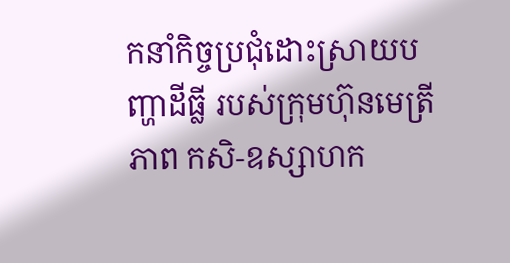កនាំកិច្ចប្រជុំដោះស្រាយបញ្ហាដីធ្លី របស់ក្រុមហ៊ុនមេត្រីភាព កសិ-ឧស្សាហក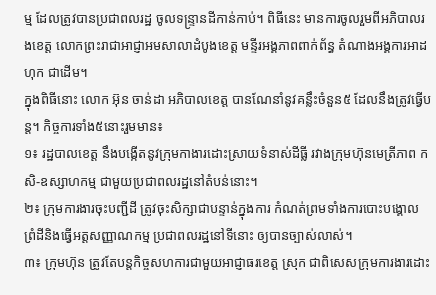ម្ម ដែលត្រូវបានប្រជាពលរដ្ឋ ចូលទន្រ្ទានដីកាន់កាប់។ ពិធីនេះ មានការចូលរួមពីអភិបាលរងខេត្ត លោកព្រះរាជាអាជ្ញាអមសាលាដំបូងខេត្ត មន្ទីរអង្គភាពពាក់ព័ន្ធ តំណាងអង្គការអាដហុក ជាដើម។
ក្នុងពិធីនោះ លោក អ៊ុន ចាន់ដា អភិបាលខេត្ត បានណែនាំនូវគន្លឹះចំនួន៥ ដែលនឹងត្រូវធ្វើបន្ត។ កិច្ចការទាំង៥នោះរួមមាន៖
១៖ រដ្ឋបាលខេត្ត នឹងបង្កើតនូវក្រុមកាងារដោះស្រាយទំនាស់ដីធ្លី រវាងក្រុមហ៊ុនមេត្រីភាព កសិ-ឧស្សាហកម្ម ជាមួយប្រជាពលរដ្ឋនៅតំបន់នោះ។
២៖ ក្រុមការងារចុះបញ្ជីដី ត្រូវចុះសិក្សាជាបន្ទាន់ក្នុងការ កំណត់ព្រមទាំងការបោះបង្គោល ព្រំដីនិងធ្វើអត្តសញ្ញាណកម្ម ប្រជាពលរដ្ឋនៅទីនោះ ឲ្យបានច្បាស់លាស់។
៣៖ ក្រុមហ៊ុន ត្រូវតែបន្តកិច្ចសហការជាមួយអាជ្ញាធរខេត្ត ស្រុក ជាពិសេសក្រុមការងារដោះ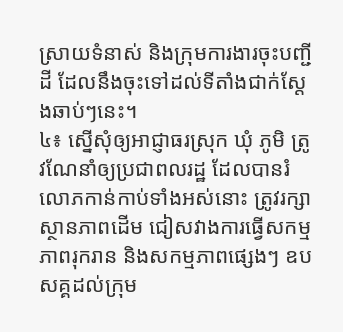ស្រាយទំនាស់ និងក្រុមការងារចុះបញ្ជីដី ដែលនឹងចុះទៅដល់ទីតាំងជាក់ស្តែងឆាប់ៗនេះ។
៤៖ ស្នើសុំឲ្យអាជ្ញាធរស្រុក ឃុំ ភូមិ ត្រូវណែនាំឲ្យប្រជាពលរដ្ឋ ដែលបានរំលោភកាន់កាប់ទាំងអស់នោះ ត្រូវរក្សាស្ថានភាពដើម ជៀសវាងការធ្វើសកម្មភាពរុករាន និងសកម្មភាពផ្សេងៗ ឧបសគ្គដល់ក្រុម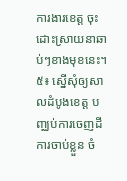ការងារខេត្ត ចុះដោះស្រាយនាឆាប់ៗខាងមុខនេះ។
៥៖ ស្នើសុំឲ្យសាលដំបូងខេត្ត បញ្ឈប់ការចេញដីការចាប់ខ្លួន ចំ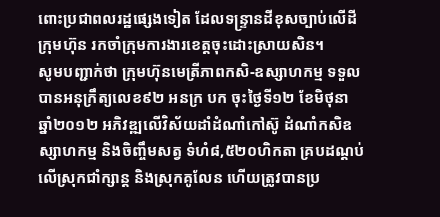ពោះប្រជាពលរដ្ឋផ្សេងទៀត ដែលទន្រ្ទានដីខុសច្បាប់លើដីក្រុមហ៊ុន រកចាំក្រុមការងារខេត្តចុះដោះស្រាយសិន។
សូមបញ្ជាក់ថា ក្រុមហ៊ុនមេត្រីភាពកសិ-ឧស្សាហកម្ម ទទួលបានអនុក្រឹត្យលេខ៩២ អនក្រ បក ចុះថ្ងៃទី១២ ខែមិថុនា ឆ្នាំ២០១២ អភិវឌ្ឍលើវិស័យដាំដំណាំកៅស៊ូ ដំណាំកសិឧស្សាហកម្ម និងចិញ្ចឹមសត្វ ទំហំ៨,៥២០ហិកតា គ្របដណ្តប់លើស្រុកជាំក្សាន្ត និងស្រុកគូលែន ហើយត្រូវបានប្រ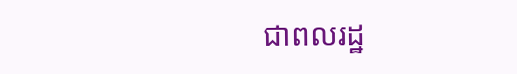ជាពលរដ្ឋ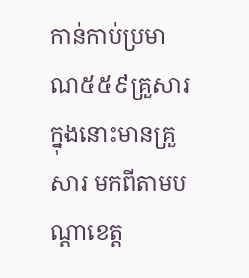កាន់កាប់ប្រមាណ៥៥៩គ្រួសារ ក្នុងនោះមានគ្រួសារ មកពីតាមបណ្តាខេត្ត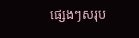ផ្សេងៗសរុប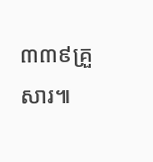៣៣៩គ្រួសារ៕